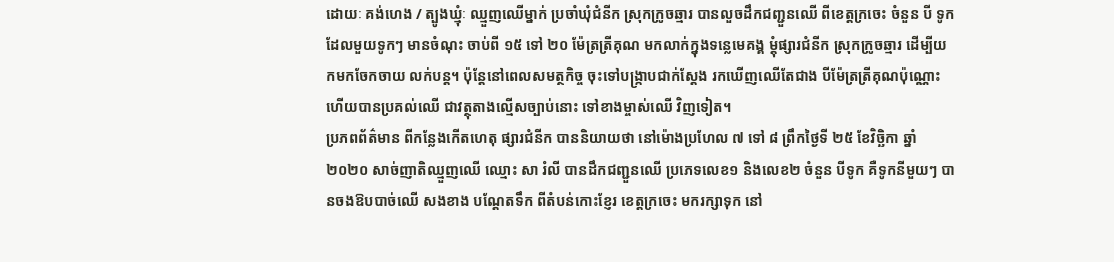ដោយៈ គង់ហេង / ត្បូងឃ្មុំៈ ឈ្មួញឈើម្នាក់ ប្រចាំឃុំជំនីក ស្រុកក្រូចឆ្មារ បានលួចដឹកជញ្ជួនឈើ ពីខេត្តក្រចេះ ចំនួន បី ទូក ដែលមួយទូកៗ មានចំណុះ ចាប់ពី ១៥ ទៅ ២០ ម៉ែត្រត្រីគុណ មកលាក់ក្នុងទន្លេមេគង្គ ម្តុំផ្សារជំនីក ស្រុកក្រូចឆ្មារ ដើម្បីយកមកចែកចាយ លក់បន្ត។ ប៉ុន្តែនៅពេលសមត្ថកិច្ច ចុះទៅបង្ក្រាបជាក់ស្តែង រកឃើញឈើតែជាង បីម៉ែត្រត្រីគុណប៉ុណ្ណោះ ហើយបានប្រគល់ឈើ ជាវត្ថុតាងល្មើសច្បាប់នោះ ទៅខាងម្ចាស់ឈើ វិញទៀត។
ប្រភពព័ត៌មាន ពីកន្លែងកើតហេតុ ផ្សារជំនីក បាននិយាយថា នៅម៉ោងប្រហែល ៧ ទៅ ៨ ព្រឹកថ្ងៃទី ២៥ ខែវិច្ឆិកា ឆ្នាំ២០២០ សាច់ញាតិឈ្មួញឈើ ឈ្មោះ សា រំលី បានដឹកជញ្ជួនឈើ ប្រភេទលេខ១ និងលេខ២ ចំនួន បីទូក គឺទូកនីមួយៗ បានចងឱបបាច់ឈើ សងខាង បណ្តែតទឹក ពីតំបន់កោះខ្ញែរ ខេត្តក្រចេះ មករក្សាទុក នៅ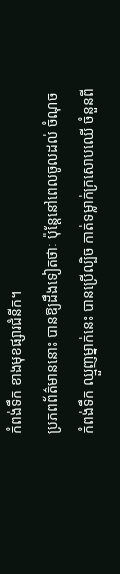កំពង់ទឹក ខាងមុខផ្សារជំនីក។
ប្រភពព័ត៌មាននោះ បានឱ្យដឹងទៀតថាៈ ប៉ុន្តែនៅពេលចូលដល់ ចំណុចកំពង់ទឹក ឈ្មួញម្នាក់នេះ បានប្រើល្បិច កាត់ទម្លាក់ក្រសោបឈើ ចំនួនពី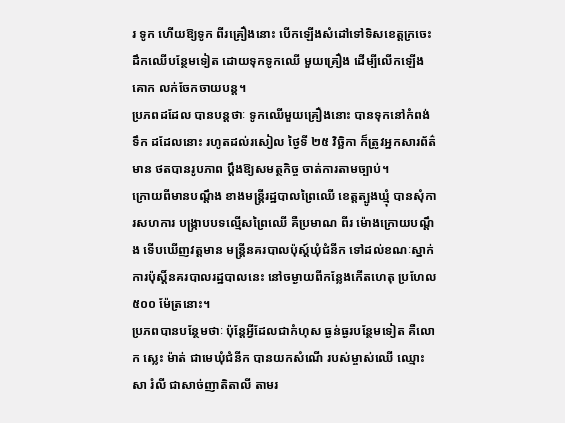រ ទូក ហើយឱ្យទូក ពីរគ្រឿងនោះ បើកឡើងសំដៅទៅទិសខេត្តក្រចេះ ដឹកឈើបន្ថែមទៀត ដោយទុកទូកឈើ មួយគ្រឿង ដើម្បីលើកឡើងគោក លក់ចែកចាយបន្ត។
ប្រភពដដែល បានបន្តថាៈ ទូកឈើមួយគ្រឿងនោះ បានទុកនៅកំពង់ទឹក ដដែលនោះ រហូតដល់រសៀល ថ្ងៃទី ២៥ វិច្ឆិកា ក៏ត្រូវអ្នកសារព័ត៌មាន ថតបានរូបភាព ប្តឹងឱ្យសមត្ថកិច្ច ចាត់ការតាមច្បាប់។
ក្រោយពីមានបណ្តឹង ខាងមន្ត្រីរដ្ឋបាលព្រៃឈើ ខេត្តត្បូងឃ្មុំ បានសុំការសហការ បង្ក្រាបបទល្មើសព្រៃឈើ គឺប្រមាណ ពីរ ម៉ោងក្រោយបណ្តឹង ទើបឃើញវត្តមាន មន្ត្រីនគរបាលប៉ុស្ត៍ឃុំជំនីក ទៅដល់ខណៈស្នាក់ការប៉ុស្តិ៍នគរបាលរដ្ឋបាលនេះ នៅចម្ងាយពីកន្លែងកើតហេតុ ប្រហែល ៥០០ ម៉ែត្រនោះ។
ប្រភពបានបន្ថែមថាៈ ប៉ុន្តែអ្វីដែលជាកំហុស ធ្ងន់ធ្ងរបន្ថែមទៀត គឺលោក ស្លេះ ម៉ាត់ ជាមេឃុំជំនីក បានយកសំណើ របស់ម្ចាស់ឈើ ឈ្មោះ សា រំលី ជាសាច់ញាតិតាលី តាមរ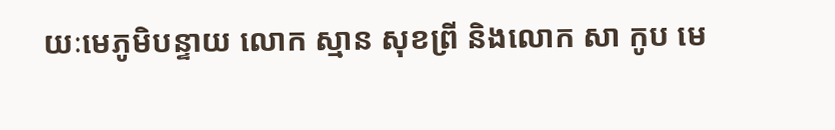យៈមេភូមិបន្ទាយ លោក ស្មាន សុខព្រី និងលោក សា កូប មេ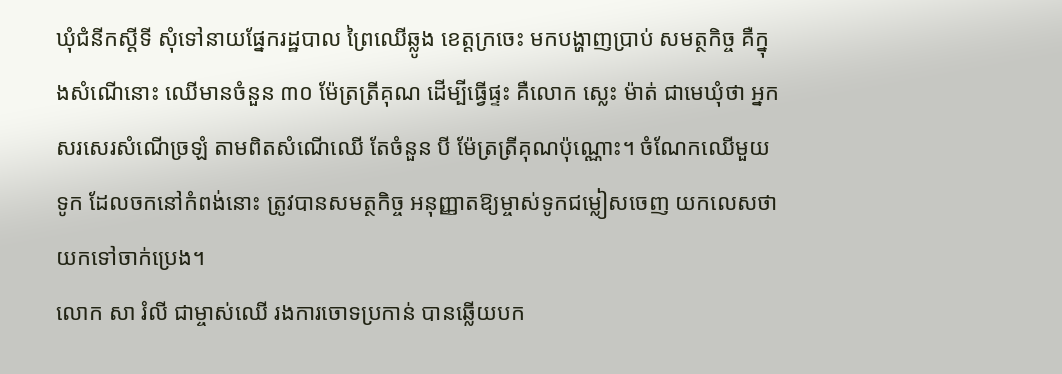ឃុំជំនីកស្តីទី សុំទៅនាយផ្នែករដ្ឋបាល ព្រៃឈើឆ្លូង ខេត្តក្រចេះ មកបង្ហាញប្រាប់ សមត្ថកិច្ច គឺក្នុងសំណើនោះ ឈើមានចំនួន ៣០ ម៉ែត្រត្រីគុណ ដើម្បីធ្វើផ្ទះ គឺលោក ស្លេះ ម៉ាត់ ជាមេឃុំថា អ្នកសរសេរសំណើច្រឡំ តាមពិតសំណើឈើ តែចំនួន បី ម៉ែត្រត្រីគុណប៉ុណ្ណោះ។ ចំណែកឈើមួយទូក ដែលចកនៅកំពង់នោះ ត្រូវបានសមត្ថកិច្ច អនុញ្ញាតឱ្យម្ចាស់ទូកជម្លៀសចេញ យកលេសថា យកទៅចាក់ប្រេង។
លោក សា រំលី ជាម្ចាស់ឈើ រងការចោទប្រកាន់ បានឆ្លើយបក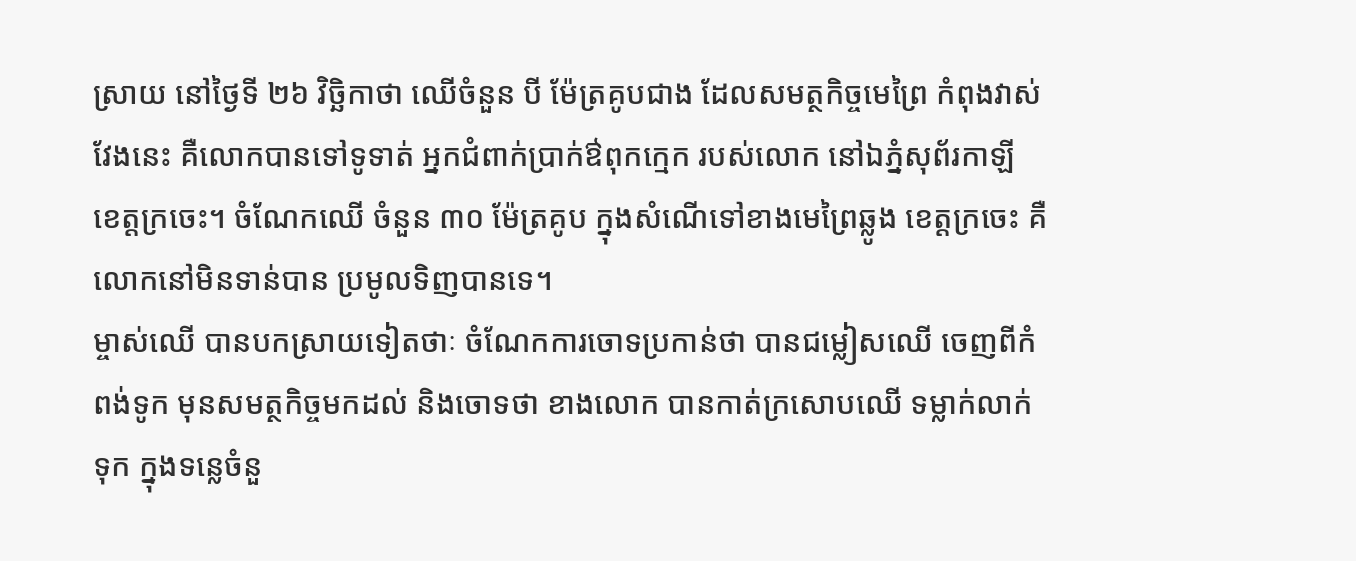ស្រាយ នៅថ្ងៃទី ២៦ វិច្ឆិកាថា ឈើចំនួន បី ម៉ែត្រគូបជាង ដែលសមត្ថកិច្ចមេព្រៃ កំពុងវាស់វែងនេះ គឺលោកបានទៅទូទាត់ អ្នកជំពាក់ប្រាក់ឳពុកក្មេក របស់លោក នៅឯភ្នំសុព័រកាឡី ខេត្តក្រចេះ។ ចំណែកឈើ ចំនួន ៣០ ម៉ែត្រគូប ក្នុងសំណើទៅខាងមេព្រៃឆ្លូង ខេត្តក្រចេះ គឺលោកនៅមិនទាន់បាន ប្រមូលទិញបានទេ។
ម្ចាស់ឈើ បានបកស្រាយទៀតថាៈ ចំណែកការចោទប្រកាន់ថា បានជម្លៀសឈើ ចេញពីកំពង់ទូក មុនសមត្ថកិច្ចមកដល់ និងចោទថា ខាងលោក បានកាត់ក្រសោបឈើ ទម្លាក់លាក់ទុក ក្នុងទន្លេចំនួ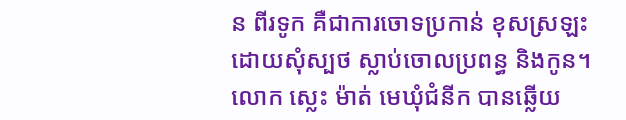ន ពីរទូក គឺជាការចោទប្រកាន់ ខុសស្រឡះ ដោយសុំស្បថ ស្លាប់ចោលប្រពន្ធ និងកូន។
លោក ស្លេះ ម៉ាត់ មេឃុំជំនីក បានឆ្លើយ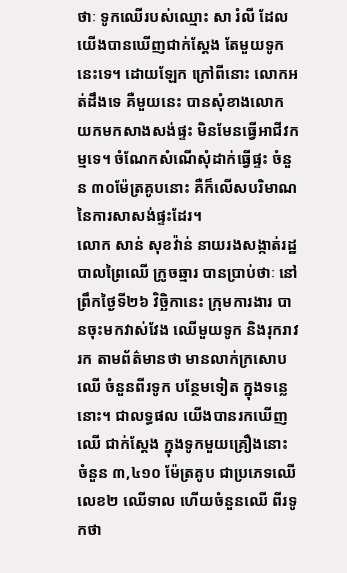ថាៈ ទូកឈើរបស់ឈ្មោះ សា រំលី ដែលយើងបានឃើញជាក់ស្តែង តែមួយទូកនេះទេ។ ដោយឡែក ក្រៅពីនោះ លោកអត់ដឹងទេ គឺមួយនេះ បានសុំខាងលោក យកមកសាងសង់ផ្ទះ មិនមែនធ្វើអាជីវកម្មទេ។ ចំណែកសំណើសុំដាក់ធ្វើផ្ទះ ចំនួន ៣០ម៉ែត្រគូបនោះ គឺក៏លើសបរិមាណ នៃការសាសង់ផ្ទះដែរ។
លោក សាន់ សុខវ៉ាន់ នាយរងសង្កាត់រដ្ឋបាលព្រៃឈើ ក្រូចឆ្មារ បានប្រាប់ថាៈ នៅព្រឹកថ្ងៃទី២៦ វិច្ឆិកានេះ ក្រុមការងារ បានចុះមកវាស់វែង ឈើមួយទូក និងរុករាវរក តាមព័ត៌មានថា មានលាក់ក្រសោបឈើ ចំនួនពីរទូក បន្ថែមទៀត ក្នុងទន្លេនោះ។ ជាលទ្ធផល យើងបានរកឃើញឈើ ជាក់ស្តែង ក្នុងទូកមួយគ្រឿងនោះ ចំនួន ៣,៤១០ ម៉ែត្រគូប ជាប្រភេទឈើលេខ២ ឈើទាល ហើយចំនួនឈើ ពីរទូកថា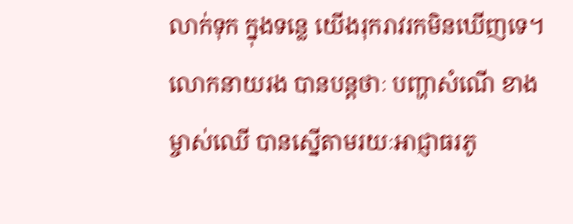លាក់ទុក ក្នុងទន្លេ យើងរុករាវរកមិនឃើញទេ។
លោកនាយរង បានបន្តថាៈ បញ្ហាសំណើ ខាងម្ចាស់ឈើ បានស្នើតាមរយៈអាជ្ញាធរភូ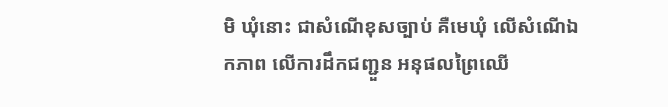មិ ឃុំនោះ ជាសំណើខុសច្បាប់ គឺមេឃុំ លើសំណើឯកភាព លើការដឹកជញ្ជួន អនុផលព្រៃឈើ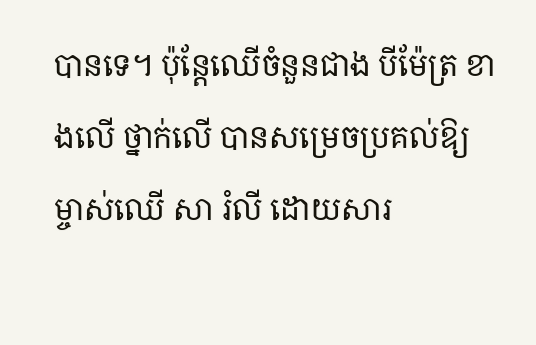បានទេ។ ប៉ុន្តែឈើចំនួនជាង បីម៉ែត្រ ខាងលើ ថ្នាក់លើ បានសម្រេចប្រគល់ឱ្យ ម្ចាស់ឈើ សា រំលី ដោយសារ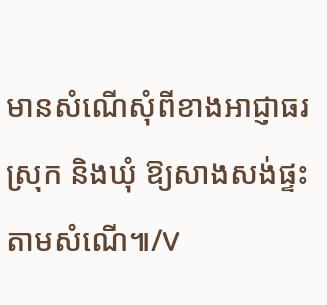មានសំណើសុំពីខាងអាជ្ញាធរស្រុក និងឃុំ ឱ្យសាងសង់ផ្ទះ តាមសំណើ៕/V